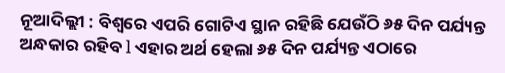ନୂଆଦିଲ୍ଲୀ : ବିଶ୍ୱରେ ଏପରି ଗୋଟିଏ ସ୍ଥାନ ରହିଛି ଯେଉଁଠି ୬୫ ଦିନ ପର୍ଯ୍ୟନ୍ତ ଅନ୍ଧକାର ରହିବ l ଏହାର ଅର୍ଥ ହେଲା ୬୫ ଦିନ ପର୍ଯ୍ୟନ୍ତ ଏଠାରେ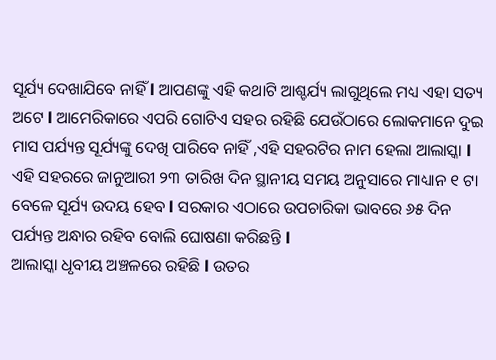ସୂର୍ଯ୍ୟ ଦେଖାଯିବେ ନାହିଁ l ଆପଣଙ୍କୁ ଏହି କଥାଟି ଆଶ୍ଚର୍ଯ୍ୟ ଲାଗୁଥିଲେ ମଧ୍ୟ ଏହା ସତ୍ୟ ଅଟେ l ଆମେରିକାରେ ଏପରି ଗୋଟିଏ ସହର ରହିଛି ଯେଉଁଠାରେ ଲୋକମାନେ ଦୁଇ ମାସ ପର୍ଯ୍ୟନ୍ତ ସୂର୍ଯ୍ୟଙ୍କୁ ଦେଖି ପାରିବେ ନାହିଁ ,ଏହି ସହରଟିର ନାମ ହେଲା ଆଲାସ୍କା l
ଏହି ସହରରେ ଜାନୁଆରୀ ୨୩ ତାରିଖ ଦିନ ସ୍ଥାନୀୟ ସମୟ ଅନୁସାରେ ମାଧ୍ୟାନ ୧ ଟା ବେଳେ ସୂର୍ଯ୍ୟ ଉଦୟ ହେବ l ସରକାର ଏଠାରେ ଉପଚାରିକା ଭାବରେ ୬୫ ଦିନ ପର୍ଯ୍ୟନ୍ତ ଅନ୍ଧାର ରହିବ ବୋଲି ଘୋଷଣା କରିଛନ୍ତି l
ଆଲାସ୍କା ଧୃବୀୟ ଅଞ୍ଚଳରେ ରହିଛି l ଉତର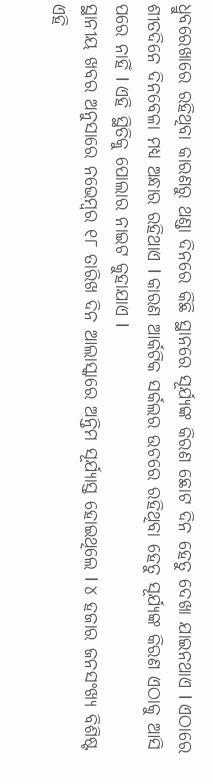ଧ୍ରୁବରେଖାରେ ରହିଥିବା କାରଣରୁ ଥଣ୍ଡା ଦିନରେ କିଛି ସ୍ଥାନରେ ସୂର୍ଯ୍ୟଙ୍କ କିରଣ ଛୋଟ ଦିନ ହେତୁ ଦେଖା ଯାଇନଥାଏ l ଏଠାରେ ଶୀତଦିନେ ଦିନବେଳା ମଧ୍ୟ ଅନ୍ଧାର ରହିଥାଏ l କାରଣ ଆର୍କଟିକ ସର୍କଲର ଉଚରେ ରହିଥିବା ହେତୁ ସୂର୍ଯ୍ୟଙ୍କ କିରଣ ଏଠାକୁ ଆସି ପରେ ନାହିଁ l ଏହି ସ୍ଥିତିକୁ ପୋଲାର ନାଇଟ କୁହାଯାଏ l
ସ୍ଥାନୀୟ ଖବର ଅନୁସାରେ ନଭେମ୍ବର ୧୮ ତାରିଖ ଦିନ ଆଲାସ୍କାରେ ଅନ୍ତିମ ସୂର୍ଯ୍ୟାସ୍ତ ହୋଇଥିଲେ l ୪ ହଜାର ଜନସଂଖ୍ୟ ବିଶିଷ୍ଟ ଏହି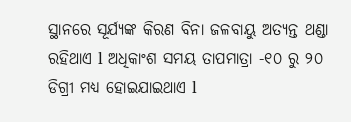ସ୍ଥାନରେ ସୂର୍ଯ୍ୟଙ୍କ କିରଣ ବିନା ଜଳବାୟୁ ଅତ୍ୟନ୍ତ ଥଣ୍ଡା ରହିଥାଏ l ଅଧିକାଂଶ ସମୟ ତାପମାତ୍ରା -୧୦ ରୁ ୨୦ ଡିଗ୍ରୀ ମଧ୍ୟ ହୋଇଯାଇଥାଏ l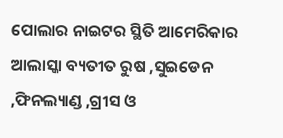ପୋଲାର ନାଇଟର ସ୍ଥିତି ଆମେରିକାର ଆଲାସ୍କା ବ୍ୟତୀତ ରୁଷ ,ସୁଇଡେନ ,ଫିନଲ୍ୟାଣ୍ଡ ,ଗ୍ରୀସ ଓ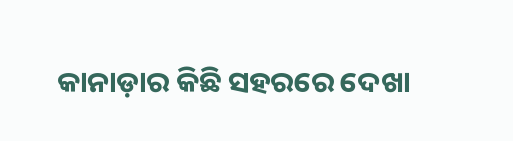କାନାଡ଼ାର କିଛି ସହରରେ ଦେଖା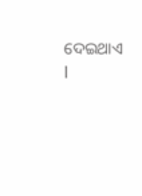ଦେଇଥାଏ l